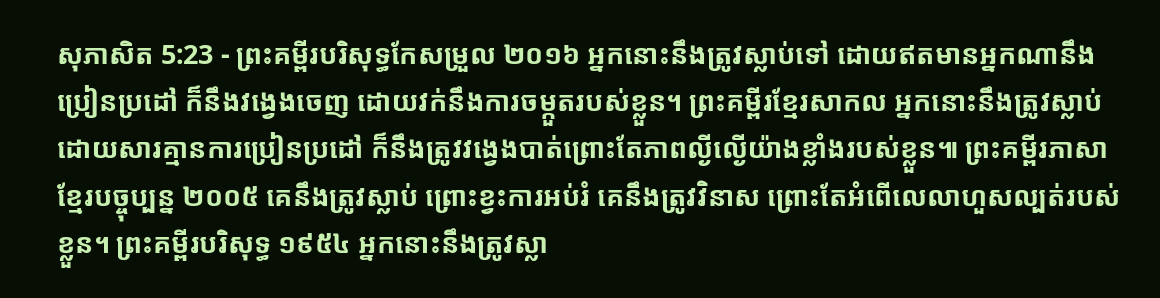សុភាសិត 5:23 - ព្រះគម្ពីរបរិសុទ្ធកែសម្រួល ២០១៦ អ្នកនោះនឹងត្រូវស្លាប់ទៅ ដោយឥតមានអ្នកណានឹងប្រៀនប្រដៅ ក៏នឹងវង្វេងចេញ ដោយវក់នឹងការចម្កួតរបស់ខ្លួន។ ព្រះគម្ពីរខ្មែរសាកល អ្នកនោះនឹងត្រូវស្លាប់ដោយសារគ្មានការប្រៀនប្រដៅ ក៏នឹងត្រូវវង្វេងបាត់ព្រោះតែភាពល្ងីល្ងើយ៉ាងខ្លាំងរបស់ខ្លួន៕ ព្រះគម្ពីរភាសាខ្មែរបច្ចុប្បន្ន ២០០៥ គេនឹងត្រូវស្លាប់ ព្រោះខ្វះការអប់រំ គេនឹងត្រូវវិនាស ព្រោះតែអំពើលេលាហួសល្បត់របស់ខ្លួន។ ព្រះគម្ពីរបរិសុទ្ធ ១៩៥៤ អ្នកនោះនឹងត្រូវស្លា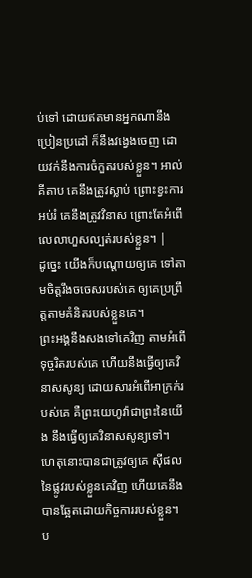ប់ទៅ ដោយឥតមានអ្នកណានឹងប្រៀនប្រដៅ ក៏នឹងវង្វេងចេញ ដោយវក់នឹងការចំកួតរបស់ខ្លួន។ អាល់គីតាប គេនឹងត្រូវស្លាប់ ព្រោះខ្វះការអប់រំ គេនឹងត្រូវវិនាស ព្រោះតែអំពើលេលាហួសល្បត់របស់ខ្លួន។ |
ដូច្នេះ យើងក៏បណ្ដោយឲ្យគេ ទៅតាមចិត្តរឹងចចេសរបស់គេ ឲ្យគេប្រព្រឹត្តតាមគំនិតរបស់ខ្លួនគេ។
ព្រះអង្គនឹងសងទៅគេវិញ តាមអំពើទុច្ចរិតរបស់គេ ហើយនឹងធ្វើឲ្យគេវិនាសសូន្យ ដោយសារអំពើអាក្រក់របស់គេ គឺព្រះយេហូវ៉ាជាព្រះនៃយើង នឹងធ្វើឲ្យគេវិនាសសូន្យទៅ។
ហេតុនោះបានជាត្រូវឲ្យគេ ស៊ីផលនៃផ្លូវរបស់ខ្លួនគេវិញ ហើយគេនឹងបានឆ្អែតដោយកិច្ចការរបស់ខ្លួន។
ប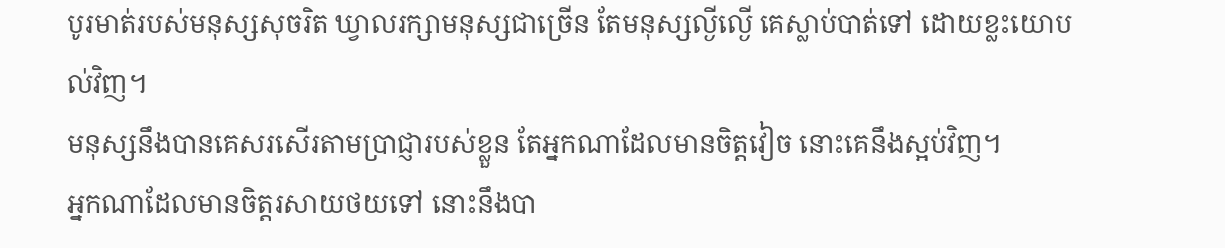បូរមាត់របស់មនុស្សសុចរិត ឃ្វាលរក្សាមនុស្សជាច្រើន តែមនុស្សល្ងីល្ងើ គេស្លាប់បាត់ទៅ ដោយខ្លះយោបល់វិញ។
មនុស្សនឹងបានគេសរសើរតាមប្រាជ្ញារបស់ខ្លួន តែអ្នកណាដែលមានចិត្តវៀច នោះគេនឹងស្អប់វិញ។
អ្នកណាដែលមានចិត្តរសាយថយទៅ នោះនឹងបា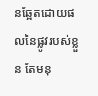នឆ្អែតដោយផលនៃផ្លូវរបស់ខ្លួន តែមនុ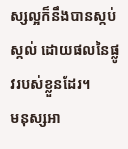ស្សល្អក៏នឹងបានស្កប់ស្កល់ ដោយផលនៃផ្លូវរបស់ខ្លួនដែរ។
មនុស្សអា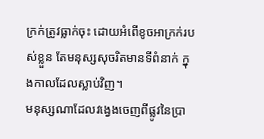ក្រក់ត្រូវធ្លាក់ចុះ ដោយអំពើខូចអាក្រក់របស់ខ្លួន តែមនុស្សសុចរិតមានទីពំនាក់ ក្នុងកាលដែលស្លាប់វិញ។
មនុស្សណាដែលវង្វេងចេញពីផ្លូវនៃប្រា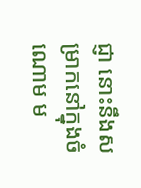ជ្ញា នោះនឹងសម្រាកនៅក្នុងចំណោម ម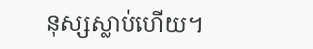នុស្សស្លាប់ហើយ។